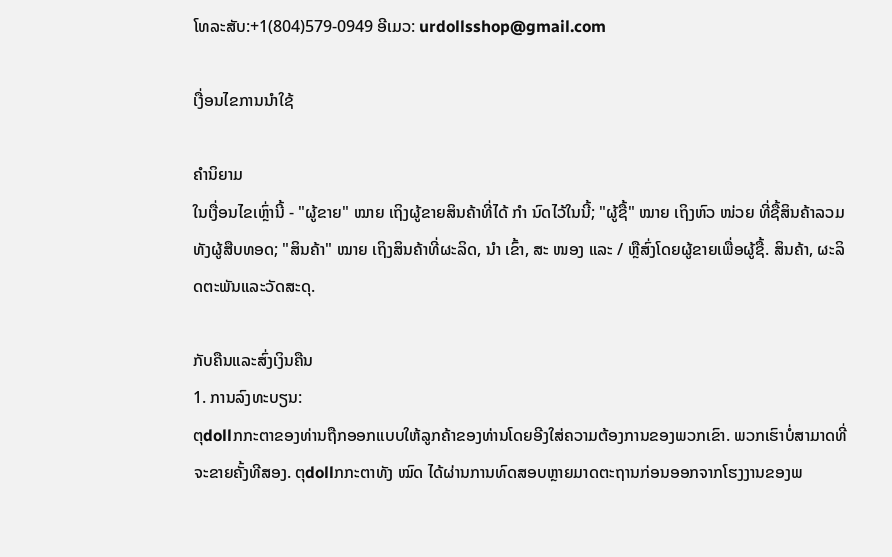ໂທລະສັບ:+1(804)579-0949 ອີເມວ: urdollsshop@gmail.com

ເງື່ອນໄຂການນໍາໃຊ້

ຄໍານິຍາມ
ໃນເງື່ອນໄຂເຫຼົ່ານີ້ - "ຜູ້ຂາຍ" ໝາຍ ເຖິງຜູ້ຂາຍສິນຄ້າທີ່ໄດ້ ກຳ ນົດໄວ້ໃນນີ້; "ຜູ້ຊື້" ໝາຍ ເຖິງຫົວ ໜ່ວຍ ທີ່ຊື້ສິນຄ້າລວມທັງຜູ້ສືບທອດ; "ສິນຄ້າ" ໝາຍ ເຖິງສິນຄ້າທີ່ຜະລິດ, ນຳ ເຂົ້າ, ສະ ໜອງ ແລະ / ຫຼືສົ່ງໂດຍຜູ້ຂາຍເພື່ອຜູ້ຊື້. ສິນຄ້າ, ຜະລິດຕະພັນແລະວັດສະດຸ.

ກັບຄືນແລະສົ່ງເງິນຄືນ
1. ການລົງທະບຽນ:
ຕຸdollກກະຕາຂອງທ່ານຖືກອອກແບບໃຫ້ລູກຄ້າຂອງທ່ານໂດຍອີງໃສ່ຄວາມຕ້ອງການຂອງພວກເຂົາ. ພວກເຮົາບໍ່ສາມາດທີ່ຈະຂາຍຄັ້ງທີສອງ. ຕຸdollກກະຕາທັງ ໝົດ ໄດ້ຜ່ານການທົດສອບຫຼາຍມາດຕະຖານກ່ອນອອກຈາກໂຮງງານຂອງພ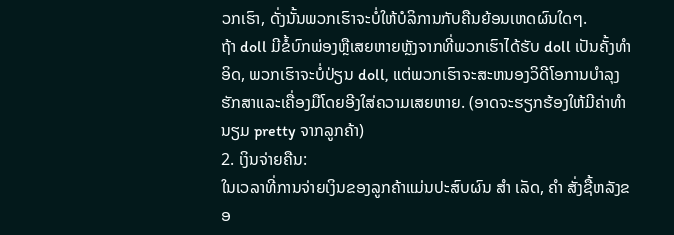ວກເຮົາ, ດັ່ງນັ້ນພວກເຮົາຈະບໍ່ໃຫ້ບໍລິການກັບຄືນຍ້ອນເຫດຜົນໃດໆ.
ຖ້າ doll ມີຂໍ້ບົກພ່ອງຫຼືເສຍຫາຍຫຼັງຈາກທີ່ພວກເຮົາໄດ້ຮັບ doll ເປັນຄັ້ງທໍາອິດ, ພວກເຮົາຈະບໍ່ປ່ຽນ doll, ແຕ່ພວກເຮົາຈະສະຫນອງວິດີໂອການບໍາລຸງຮັກສາແລະເຄື່ອງມືໂດຍອີງໃສ່ຄວາມເສຍຫາຍ. (ອາດຈະຮຽກຮ້ອງໃຫ້ມີຄ່າທໍານຽມ pretty ຈາກລູກຄ້າ)
2. ເງິນຈ່າຍຄືນ:
ໃນເວລາທີ່ການຈ່າຍເງິນຂອງລູກຄ້າແມ່ນປະສົບຜົນ ສຳ ເລັດ, ຄຳ ສັ່ງຊື້ຫລັງຂອ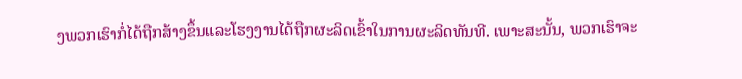ງພວກເຮົາກໍ່ໄດ້ຖືກສ້າງຂຶ້ນແລະໂຮງງານໄດ້ຖືກຜະລິດເຂົ້າໃນການຜະລິດທັນທີ. ເພາະສະນັ້ນ, ພວກເຮົາຈະ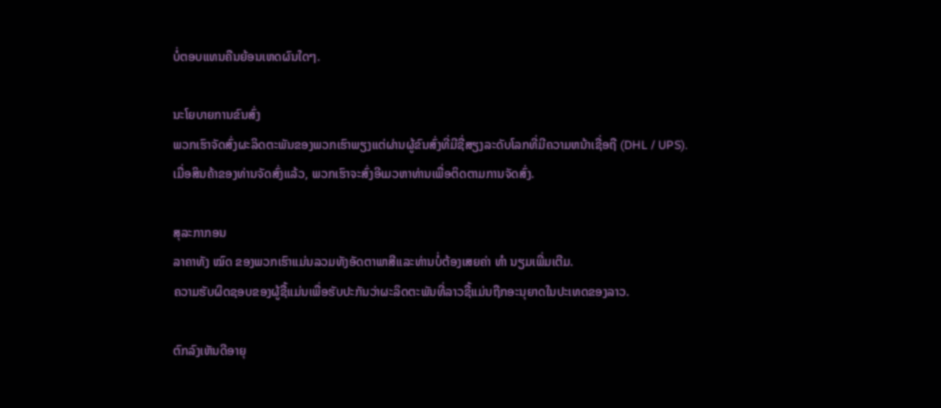ບໍ່ຕອບແທນຄືນຍ້ອນເຫດຜົນໃດໆ.

ນະໂຍບາຍການຂົນສົ່ງ
ພວກເຮົາຈັດສົ່ງຜະລິດຕະພັນຂອງພວກເຮົາພຽງແຕ່ຜ່ານຜູ້ຂົນສົ່ງທີ່ມີຊື່ສຽງລະດັບໂລກທີ່ມີຄວາມຫນ້າເຊື່ອຖື (DHL / UPS).
ເມື່ອສິນຄ້າຂອງທ່ານຈັດສົ່ງແລ້ວ, ພວກເຮົາຈະສົ່ງອີເມວຫາທ່ານເພື່ອຕິດຕາມການຈັດສົ່ງ.

ສຸລະກາກອນ
ລາຄາທັງ ໝົດ ຂອງພວກເຮົາແມ່ນລວມທັງອັດຕາພາສີແລະທ່ານບໍ່ຕ້ອງເສຍຄ່າ ທຳ ນຽມເພີ່ມເຕີມ.
ຄວາມຮັບຜິດຊອບຂອງຜູ້ຊື້ແມ່ນເພື່ອຮັບປະກັນວ່າຜະລິດຕະພັນທີ່ລາວຊື້ແມ່ນຖືກອະນຸຍາດໃນປະເທດຂອງລາວ.

ຕົກລົງເຫັນດີອາຍຸ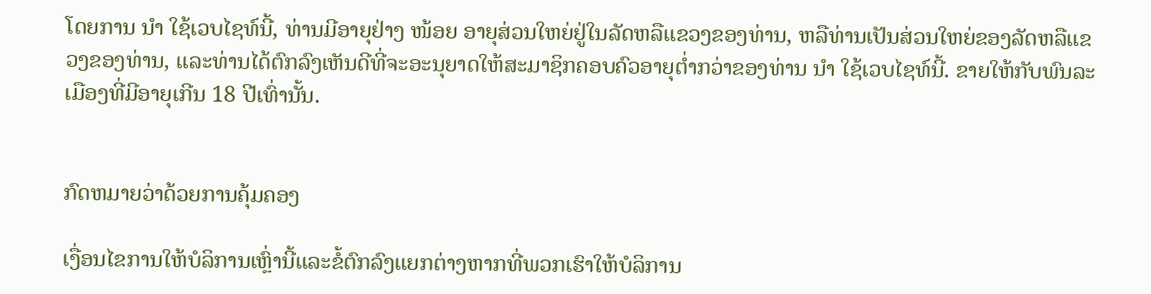ໂດຍການ ນຳ ໃຊ້ເວບໄຊທ໌ນີ້, ທ່ານມີອາຍຸຢ່າງ ໜ້ອຍ ອາຍຸສ່ວນໃຫຍ່ຢູ່ໃນລັດຫລືແຂວງຂອງທ່ານ, ຫລືທ່ານເປັນສ່ວນໃຫຍ່ຂອງລັດຫລືແຂວງຂອງທ່ານ, ແລະທ່ານໄດ້ຕົກລົງເຫັນດີທີ່ຈະອະນຸຍາດໃຫ້ສະມາຊິກຄອບຄົວອາຍຸຕໍ່າກວ່າຂອງທ່ານ ນຳ ໃຊ້ເວບໄຊທ໌ນີ້. ຂາຍໃຫ້ກັບພົນລະເມືອງທີ່ມີອາຍຸເກີນ 18 ປີເທົ່ານັ້ນ.


ກົດຫມາຍວ່າດ້ວຍການຄຸ້ມຄອງ

ເງື່ອນໄຂການໃຫ້ບໍລິການເຫຼົ່ານີ້ແລະຂໍ້ຕົກລົງແຍກຕ່າງຫາກທີ່ພວກເຮົາໃຫ້ບໍລິການ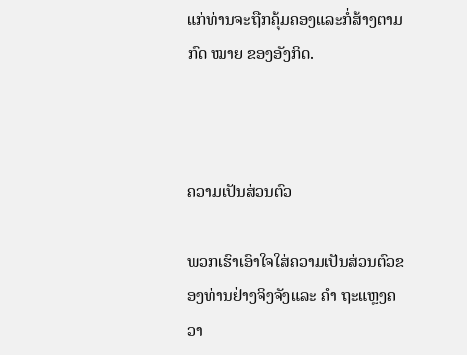ແກ່ທ່ານຈະຖືກຄຸ້ມຄອງແລະກໍ່ສ້າງຕາມກົດ ໝາຍ ຂອງອັງກິດ.



ຄວາມເປັນສ່ວນຕົວ

ພວກເຮົາເອົາໃຈໃສ່ຄວາມເປັນສ່ວນຕົວຂອງທ່ານຢ່າງຈິງຈັງແລະ ຄຳ ຖະແຫຼງຄວາ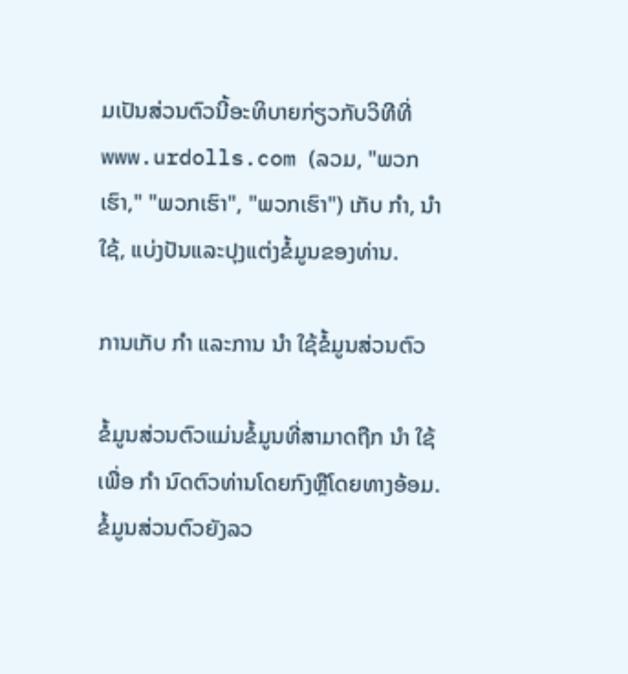ມເປັນສ່ວນຕົວນີ້ອະທິບາຍກ່ຽວກັບວິທີທີ່ www.urdolls.com (ລວມ, "ພວກເຮົາ," "ພວກເຮົາ", "ພວກເຮົາ") ເກັບ ກຳ, ນຳ ໃຊ້, ແບ່ງປັນແລະປຸງແຕ່ງຂໍ້ມູນຂອງທ່ານ.

ການເກັບ ກຳ ແລະການ ນຳ ໃຊ້ຂໍ້ມູນສ່ວນຕົວ

ຂໍ້ມູນສ່ວນຕົວແມ່ນຂໍ້ມູນທີ່ສາມາດຖືກ ນຳ ໃຊ້ເພື່ອ ກຳ ນົດຕົວທ່ານໂດຍກົງຫຼືໂດຍທາງອ້ອມ. ຂໍ້ມູນສ່ວນຕົວຍັງລວ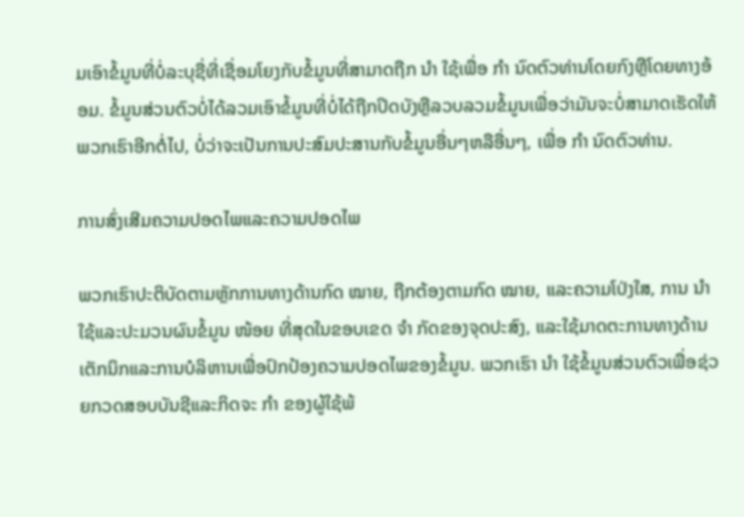ມເອົາຂໍ້ມູນທີ່ບໍ່ລະບຸຊື່ທີ່ເຊື່ອມໂຍງກັບຂໍ້ມູນທີ່ສາມາດຖືກ ນຳ ໃຊ້ເພື່ອ ກຳ ນົດຕົວທ່ານໂດຍກົງຫຼືໂດຍທາງອ້ອມ. ຂໍ້ມູນສ່ວນຕົວບໍ່ໄດ້ລວມເອົາຂໍ້ມູນທີ່ບໍ່ໄດ້ຖືກປິດບັງຫຼືລວບລວມຂໍ້ມູນເພື່ອວ່າມັນຈະບໍ່ສາມາດເຮັດໃຫ້ພວກເຮົາອີກຕໍ່ໄປ, ບໍ່ວ່າຈະເປັນການປະສົມປະສານກັບຂໍ້ມູນອື່ນໆຫລືອື່ນໆ, ເພື່ອ ກຳ ນົດຕົວທ່ານ.

ການສົ່ງເສີມຄວາມປອດໄພແລະຄວາມປອດໄພ

ພວກເຮົາປະຕິບັດຕາມຫຼັກການທາງດ້ານກົດ ໝາຍ, ຖືກຕ້ອງຕາມກົດ ໝາຍ, ແລະຄວາມໂປ່ງໃສ, ການ ນຳ ໃຊ້ແລະປະມວນຜົນຂໍ້ມູນ ໜ້ອຍ ທີ່ສຸດໃນຂອບເຂດ ຈຳ ກັດຂອງຈຸດປະສົງ, ແລະໃຊ້ມາດຕະການທາງດ້ານເຕັກນິກແລະການບໍລິຫານເພື່ອປົກປ້ອງຄວາມປອດໄພຂອງຂໍ້ມູນ. ພວກເຮົາ ນຳ ໃຊ້ຂໍ້ມູນສ່ວນຕົວເພື່ອຊ່ວຍກວດສອບບັນຊີແລະກິດຈະ ກຳ ຂອງຜູ້ໃຊ້ພ້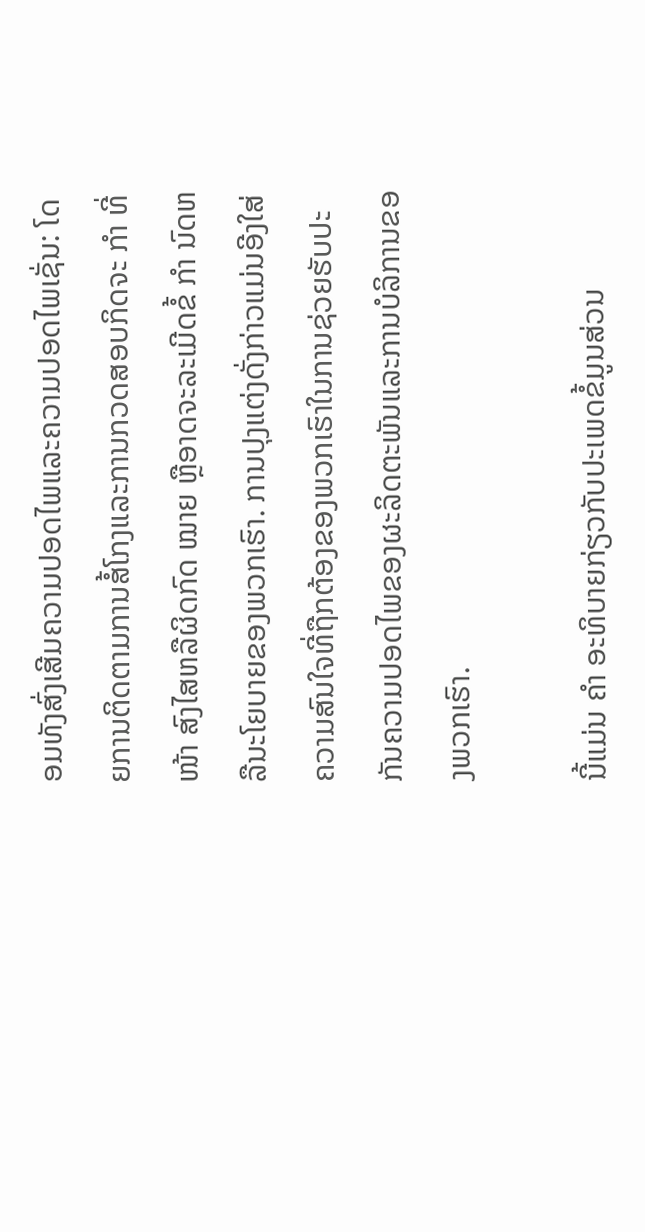ອມທັງສົ່ງເສີມຄວາມປອດໄພແລະຄວາມປອດໄພເຊັ່ນ: ໂດຍການຕິດຕາມການສໍ້ໂກງແລະການກວດສອບກິດຈະ ກຳ ທີ່ ໜ້າ ສົງໄສຫລືຜິດກົດ ໝາຍ ຫຼືອາດຈະລະເມີດຂໍ້ ກຳ ນົດຫລືນະໂຍບາຍຂອງພວກເຮົາ. ການປຸງແຕ່ງດັ່ງກ່າວແມ່ນອີງໃສ່ຄວາມສົນໃຈທີ່ຖືກຕ້ອງຂອງພວກເຮົາໃນການຊ່ວຍຮັບປະກັນຄວາມປອດໄພຂອງຜະລິດຕະພັນແລະການບໍລິການຂອງພວກເຮົາ.

ນີ້ແມ່ນ ຄຳ ອະທິບາຍກ່ຽວກັບປະເພດຂໍ້ມູນສ່ວນ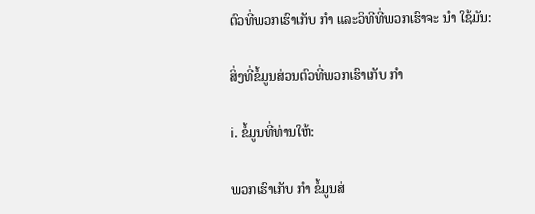ຕົວທີ່ພວກເຮົາເກັບ ກຳ ແລະວິທີທີ່ພວກເຮົາຈະ ນຳ ໃຊ້ມັນ:

ສິ່ງທີ່ຂໍ້ມູນສ່ວນຕົວທີ່ພວກເຮົາເກັບ ກຳ

ⅰ. ຂໍ້ມູນທີ່ທ່ານໃຫ້:

ພວກເຮົາເກັບ ກຳ ຂໍ້ມູນສ່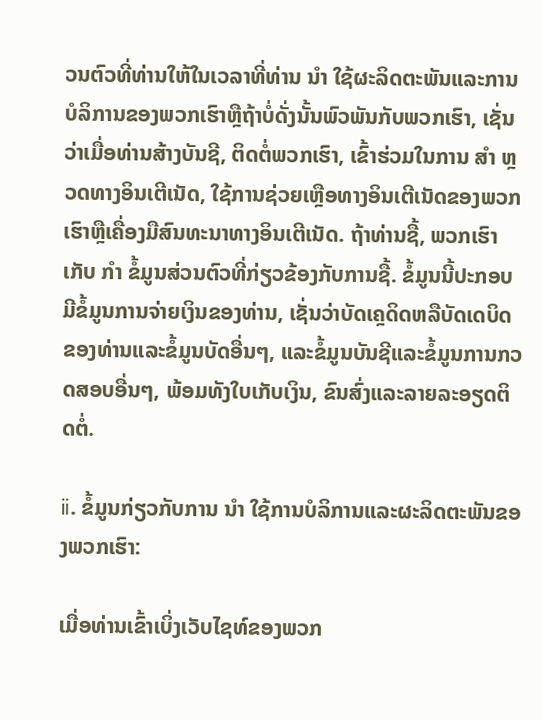ວນຕົວທີ່ທ່ານໃຫ້ໃນເວລາທີ່ທ່ານ ນຳ ໃຊ້ຜະລິດຕະພັນແລະການບໍລິການຂອງພວກເຮົາຫຼືຖ້າບໍ່ດັ່ງນັ້ນພົວພັນກັບພວກເຮົາ, ເຊັ່ນວ່າເມື່ອທ່ານສ້າງບັນຊີ, ຕິດຕໍ່ພວກເຮົາ, ເຂົ້າຮ່ວມໃນການ ສຳ ຫຼວດທາງອິນເຕີເນັດ, ໃຊ້ການຊ່ວຍເຫຼືອທາງອິນເຕີເນັດຂອງພວກເຮົາຫຼືເຄື່ອງມືສົນທະນາທາງອິນເຕີເນັດ. ຖ້າທ່ານຊື້, ພວກເຮົາເກັບ ກຳ ຂໍ້ມູນສ່ວນຕົວທີ່ກ່ຽວຂ້ອງກັບການຊື້. ຂໍ້ມູນນີ້ປະກອບມີຂໍ້ມູນການຈ່າຍເງິນຂອງທ່ານ, ເຊັ່ນວ່າບັດເຄຼດິດຫລືບັດເດບິດຂອງທ່ານແລະຂໍ້ມູນບັດອື່ນໆ, ແລະຂໍ້ມູນບັນຊີແລະຂໍ້ມູນການກວດສອບອື່ນໆ, ພ້ອມທັງໃບເກັບເງິນ, ຂົນສົ່ງແລະລາຍລະອຽດຕິດຕໍ່.

ⅱ. ຂໍ້ມູນກ່ຽວກັບການ ນຳ ໃຊ້ການບໍລິການແລະຜະລິດຕະພັນຂອງພວກເຮົາ:

ເມື່ອທ່ານເຂົ້າເບິ່ງເວັບໄຊທ໌ຂອງພວກ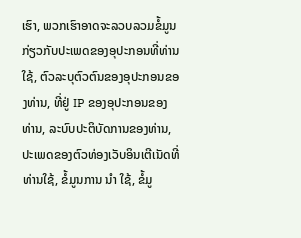ເຮົາ, ພວກເຮົາອາດຈະລວບລວມຂໍ້ມູນກ່ຽວກັບປະເພດຂອງອຸປະກອນທີ່ທ່ານໃຊ້, ຕົວລະບຸຕົວຕົນຂອງອຸປະກອນຂອງທ່ານ, ທີ່ຢູ່ IP ຂອງອຸປະກອນຂອງທ່ານ, ລະບົບປະຕິບັດການຂອງທ່ານ, ປະເພດຂອງຕົວທ່ອງເວັບອິນເຕີເນັດທີ່ທ່ານໃຊ້, ຂໍ້ມູນການ ນຳ ໃຊ້, ຂໍ້ມູ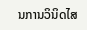ນການວິນິດໄສ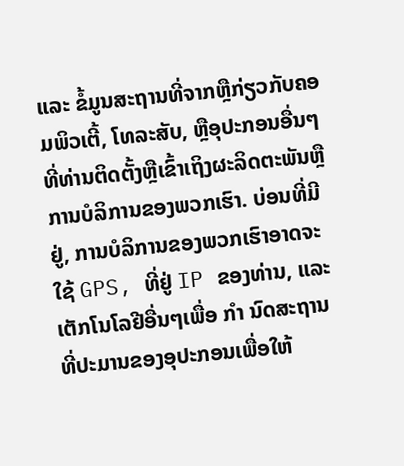ແລະ ຂໍ້ມູນສະຖານທີ່ຈາກຫຼືກ່ຽວກັບຄອມພິວເຕີ້, ໂທລະສັບ, ຫຼືອຸປະກອນອື່ນໆທີ່ທ່ານຕິດຕັ້ງຫຼືເຂົ້າເຖິງຜະລິດຕະພັນຫຼືການບໍລິການຂອງພວກເຮົາ. ບ່ອນທີ່ມີຢູ່, ການບໍລິການຂອງພວກເຮົາອາດຈະໃຊ້ GPS, ທີ່ຢູ່ IP ຂອງທ່ານ, ແລະເຕັກໂນໂລຢີອື່ນໆເພື່ອ ກຳ ນົດສະຖານທີ່ປະມານຂອງອຸປະກອນເພື່ອໃຫ້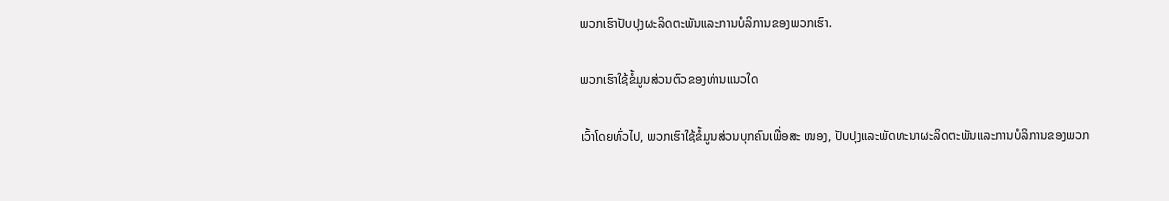ພວກເຮົາປັບປຸງຜະລິດຕະພັນແລະການບໍລິການຂອງພວກເຮົາ.

ພວກເຮົາໃຊ້ຂໍ້ມູນສ່ວນຕົວຂອງທ່ານແນວໃດ

ເວົ້າໂດຍທົ່ວໄປ, ພວກເຮົາໃຊ້ຂໍ້ມູນສ່ວນບຸກຄົນເພື່ອສະ ໜອງ, ປັບປຸງແລະພັດທະນາຜະລິດຕະພັນແລະການບໍລິການຂອງພວກ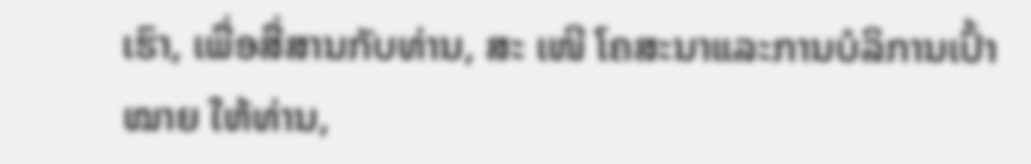ເຮົາ, ເພື່ອສື່ສານກັບທ່ານ, ສະ ເໜີ ໂຄສະນາແລະການບໍລິການເປົ້າ ໝາຍ ໃຫ້ທ່ານ,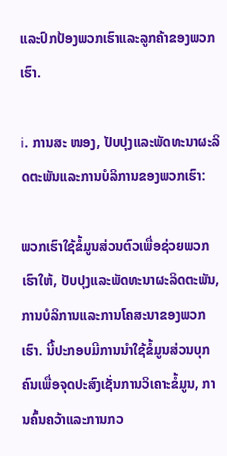ແລະປົກປ້ອງພວກເຮົາແລະລູກຄ້າຂອງພວກເຮົາ.

ⅰ. ການສະ ໜອງ, ປັບປຸງແລະພັດທະນາຜະລິດຕະພັນແລະການບໍລິການຂອງພວກເຮົາ:

ພວກເຮົາໃຊ້ຂໍ້ມູນສ່ວນຕົວເພື່ອຊ່ວຍພວກເຮົາໃຫ້, ປັບປຸງແລະພັດທະນາຜະລິດຕະພັນ, ການບໍລິການແລະການໂຄສະນາຂອງພວກເຮົາ. ນີ້ປະກອບມີການນໍາໃຊ້ຂໍ້ມູນສ່ວນບຸກຄົນເພື່ອຈຸດປະສົງເຊັ່ນການວິເຄາະຂໍ້ມູນ, ການຄົ້ນຄວ້າແລະການກວ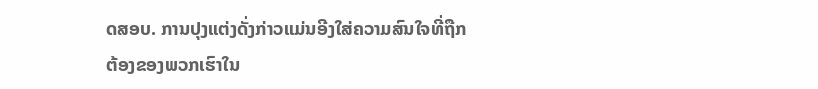ດສອບ. ການປຸງແຕ່ງດັ່ງກ່າວແມ່ນອີງໃສ່ຄວາມສົນໃຈທີ່ຖືກຕ້ອງຂອງພວກເຮົາໃນ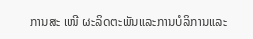ການສະ ເໜີ ຜະລິດຕະພັນແລະການບໍລິການແລະ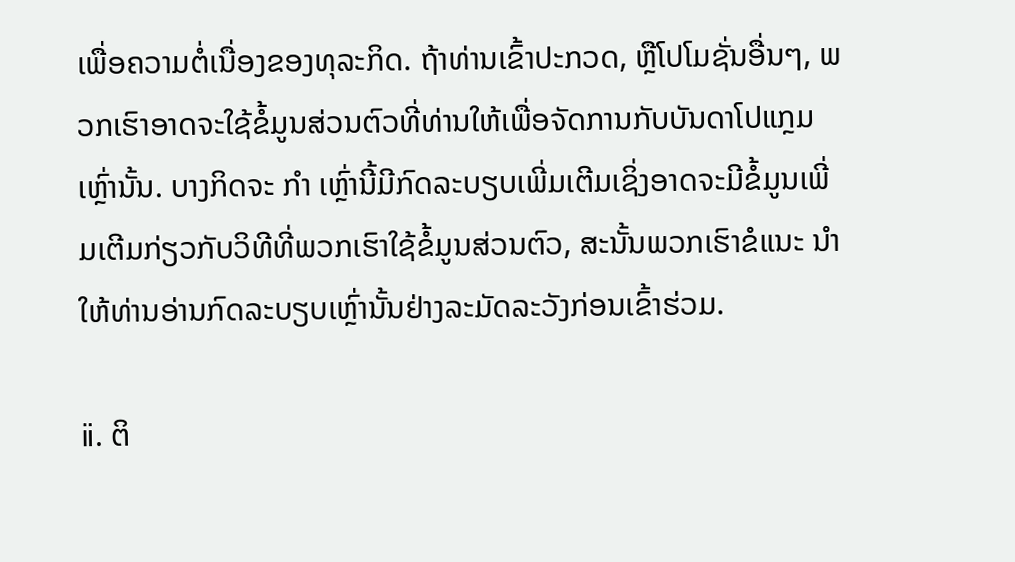ເພື່ອຄວາມຕໍ່ເນື່ອງຂອງທຸລະກິດ. ຖ້າທ່ານເຂົ້າປະກວດ, ຫຼືໂປໂມຊັ່ນອື່ນໆ, ພວກເຮົາອາດຈະໃຊ້ຂໍ້ມູນສ່ວນຕົວທີ່ທ່ານໃຫ້ເພື່ອຈັດການກັບບັນດາໂປແກຼມເຫຼົ່ານັ້ນ. ບາງກິດຈະ ກຳ ເຫຼົ່ານີ້ມີກົດລະບຽບເພີ່ມເຕີມເຊິ່ງອາດຈະມີຂໍ້ມູນເພີ່ມເຕີມກ່ຽວກັບວິທີທີ່ພວກເຮົາໃຊ້ຂໍ້ມູນສ່ວນຕົວ, ສະນັ້ນພວກເຮົາຂໍແນະ ນຳ ໃຫ້ທ່ານອ່ານກົດລະບຽບເຫຼົ່ານັ້ນຢ່າງລະມັດລະວັງກ່ອນເຂົ້າຮ່ວມ.

ⅱ. ຕິ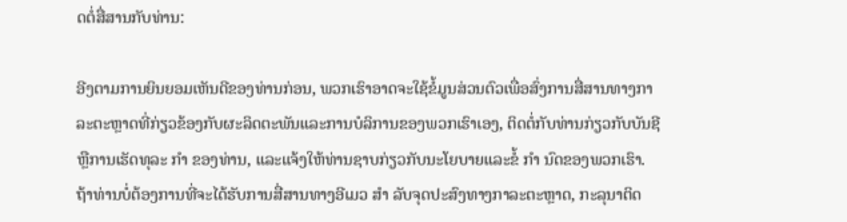ດຕໍ່ສື່ສານກັບທ່ານ:

ອີງຕາມການຍິນຍອມເຫັນດີຂອງທ່ານກ່ອນ, ພວກເຮົາອາດຈະໃຊ້ຂໍ້ມູນສ່ວນຕົວເພື່ອສົ່ງການສື່ສານທາງກາລະຕະຫຼາດທີ່ກ່ຽວຂ້ອງກັບຜະລິດຕະພັນແລະການບໍລິການຂອງພວກເຮົາເອງ, ຕິດຕໍ່ກັບທ່ານກ່ຽວກັບບັນຊີຫຼືການເຮັດທຸລະ ກຳ ຂອງທ່ານ, ແລະແຈ້ງໃຫ້ທ່ານຊາບກ່ຽວກັບນະໂຍບາຍແລະຂໍ້ ກຳ ນົດຂອງພວກເຮົາ. ຖ້າທ່ານບໍ່ຕ້ອງການທີ່ຈະໄດ້ຮັບການສື່ສານທາງອີເມວ ສຳ ລັບຈຸດປະສົງທາງກາລະຕະຫຼາດ, ກະລຸນາຕິດ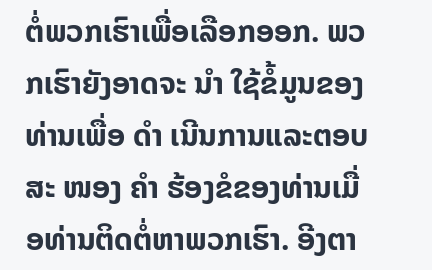ຕໍ່ພວກເຮົາເພື່ອເລືອກອອກ. ພວກເຮົາຍັງອາດຈະ ນຳ ໃຊ້ຂໍ້ມູນຂອງທ່ານເພື່ອ ດຳ ເນີນການແລະຕອບສະ ໜອງ ຄຳ ຮ້ອງຂໍຂອງທ່ານເມື່ອທ່ານຕິດຕໍ່ຫາພວກເຮົາ. ອີງຕາ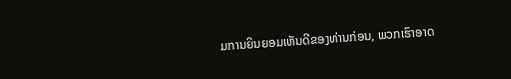ມການຍິນຍອມເຫັນດີຂອງທ່ານກ່ອນ, ພວກເຮົາອາດ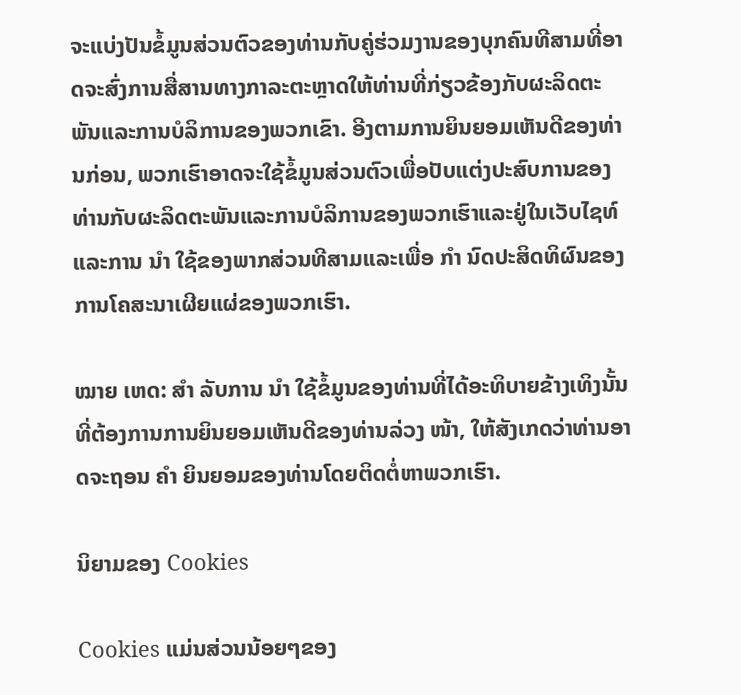ຈະແບ່ງປັນຂໍ້ມູນສ່ວນຕົວຂອງທ່ານກັບຄູ່ຮ່ວມງານຂອງບຸກຄົນທີສາມທີ່ອາດຈະສົ່ງການສື່ສານທາງກາລະຕະຫຼາດໃຫ້ທ່ານທີ່ກ່ຽວຂ້ອງກັບຜະລິດຕະພັນແລະການບໍລິການຂອງພວກເຂົາ. ອີງຕາມການຍິນຍອມເຫັນດີຂອງທ່ານກ່ອນ, ພວກເຮົາອາດຈະໃຊ້ຂໍ້ມູນສ່ວນຕົວເພື່ອປັບແຕ່ງປະສົບການຂອງທ່ານກັບຜະລິດຕະພັນແລະການບໍລິການຂອງພວກເຮົາແລະຢູ່ໃນເວັບໄຊທ໌ແລະການ ນຳ ໃຊ້ຂອງພາກສ່ວນທີສາມແລະເພື່ອ ກຳ ນົດປະສິດທິຜົນຂອງການໂຄສະນາເຜີຍແຜ່ຂອງພວກເຮົາ.

ໝາຍ ເຫດ: ສຳ ລັບການ ນຳ ໃຊ້ຂໍ້ມູນຂອງທ່ານທີ່ໄດ້ອະທິບາຍຂ້າງເທິງນັ້ນທີ່ຕ້ອງການການຍິນຍອມເຫັນດີຂອງທ່ານລ່ວງ ໜ້າ, ໃຫ້ສັງເກດວ່າທ່ານອາດຈະຖອນ ຄຳ ຍິນຍອມຂອງທ່ານໂດຍຕິດຕໍ່ຫາພວກເຮົາ.

ນິຍາມຂອງ Cookies

Cookies ແມ່ນສ່ວນນ້ອຍໆຂອງ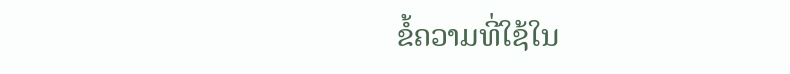ຂໍ້ຄວາມທີ່ໃຊ້ໃນ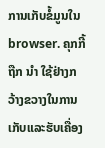ການເກັບຂໍ້ມູນໃນ browser. ຄຸກກີ້ຖືກ ນຳ ໃຊ້ຢ່າງກວ້າງຂວາງໃນການເກັບແລະຮັບເຄື່ອງ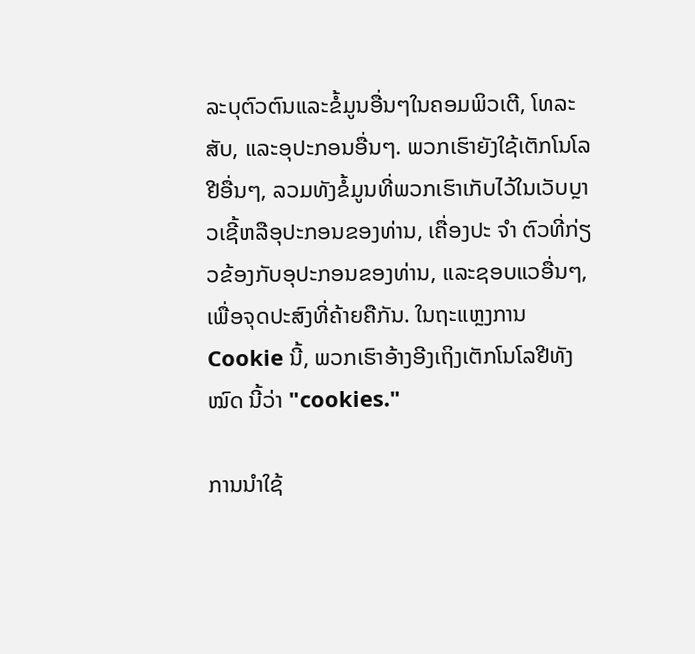ລະບຸຕົວຕົນແລະຂໍ້ມູນອື່ນໆໃນຄອມພິວເຕີ, ໂທລະສັບ, ແລະອຸປະກອນອື່ນໆ. ພວກເຮົາຍັງໃຊ້ເຕັກໂນໂລຢີອື່ນໆ, ລວມທັງຂໍ້ມູນທີ່ພວກເຮົາເກັບໄວ້ໃນເວັບບຼາວເຊີ້ຫລືອຸປະກອນຂອງທ່ານ, ເຄື່ອງປະ ຈຳ ຕົວທີ່ກ່ຽວຂ້ອງກັບອຸປະກອນຂອງທ່ານ, ແລະຊອບແວອື່ນໆ, ເພື່ອຈຸດປະສົງທີ່ຄ້າຍຄືກັນ. ໃນຖະແຫຼງການ Cookie ນີ້, ພວກເຮົາອ້າງອີງເຖິງເຕັກໂນໂລຢີທັງ ໝົດ ນີ້ວ່າ "cookies."

ການນໍາໃຊ້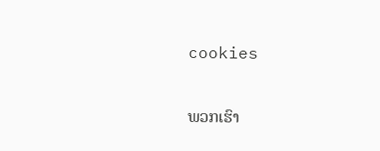cookies

ພວກເຮົາ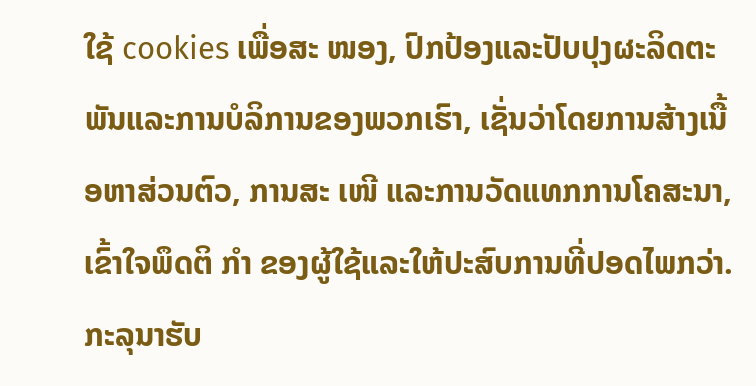ໃຊ້ cookies ເພື່ອສະ ໜອງ, ປົກປ້ອງແລະປັບປຸງຜະລິດຕະພັນແລະການບໍລິການຂອງພວກເຮົາ, ເຊັ່ນວ່າໂດຍການສ້າງເນື້ອຫາສ່ວນຕົວ, ການສະ ເໜີ ແລະການວັດແທກການໂຄສະນາ, ເຂົ້າໃຈພຶດຕິ ກຳ ຂອງຜູ້ໃຊ້ແລະໃຫ້ປະສົບການທີ່ປອດໄພກວ່າ. ກະລຸນາຮັບ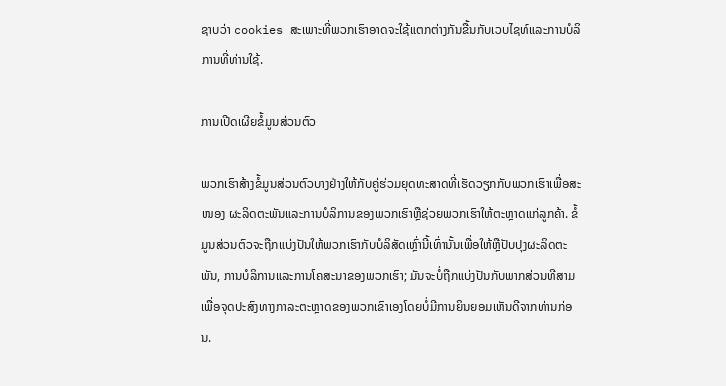ຊາບວ່າ cookies ສະເພາະທີ່ພວກເຮົາອາດຈະໃຊ້ແຕກຕ່າງກັນຂື້ນກັບເວບໄຊທ໌ແລະການບໍລິການທີ່ທ່ານໃຊ້.

ການເປີດເຜີຍຂໍ້ມູນສ່ວນຕົວ

ພວກເຮົາສ້າງຂໍ້ມູນສ່ວນຕົວບາງຢ່າງໃຫ້ກັບຄູ່ຮ່ວມຍຸດທະສາດທີ່ເຮັດວຽກກັບພວກເຮົາເພື່ອສະ ໜອງ ຜະລິດຕະພັນແລະການບໍລິການຂອງພວກເຮົາຫຼືຊ່ວຍພວກເຮົາໃຫ້ຕະຫຼາດແກ່ລູກຄ້າ. ຂໍ້ມູນສ່ວນຕົວຈະຖືກແບ່ງປັນໃຫ້ພວກເຮົາກັບບໍລິສັດເຫຼົ່ານີ້ເທົ່ານັ້ນເພື່ອໃຫ້ຫຼືປັບປຸງຜະລິດຕະພັນ, ການບໍລິການແລະການໂຄສະນາຂອງພວກເຮົາ; ມັນຈະບໍ່ຖືກແບ່ງປັນກັບພາກສ່ວນທີສາມເພື່ອຈຸດປະສົງທາງກາລະຕະຫຼາດຂອງພວກເຂົາເອງໂດຍບໍ່ມີການຍິນຍອມເຫັນດີຈາກທ່ານກ່ອນ.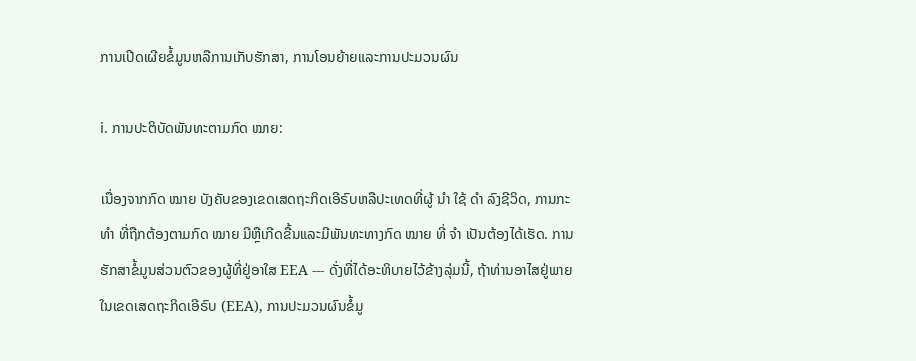ການເປີດເຜີຍຂໍ້ມູນຫລືການເກັບຮັກສາ, ການໂອນຍ້າຍແລະການປະມວນຜົນ

ⅰ. ການປະຕິບັດພັນທະຕາມກົດ ໝາຍ:

ເນື່ອງຈາກກົດ ໝາຍ ບັງຄັບຂອງເຂດເສດຖະກິດເອີຣົບຫລືປະເທດທີ່ຜູ້ ນຳ ໃຊ້ ດຳ ລົງຊີວິດ, ການກະ ທຳ ທີ່ຖືກຕ້ອງຕາມກົດ ໝາຍ ມີຫຼືເກີດຂື້ນແລະມີພັນທະທາງກົດ ໝາຍ ທີ່ ຈຳ ເປັນຕ້ອງໄດ້ເຮັດ. ການຮັກສາຂໍ້ມູນສ່ວນຕົວຂອງຜູ້ທີ່ຢູ່ອາໃສ EEA --- ດັ່ງທີ່ໄດ້ອະທິບາຍໄວ້ຂ້າງລຸ່ມນີ້, ຖ້າທ່ານອາໄສຢູ່ພາຍໃນເຂດເສດຖະກິດເອີຣົບ (EEA), ການປະມວນຜົນຂໍ້ມູ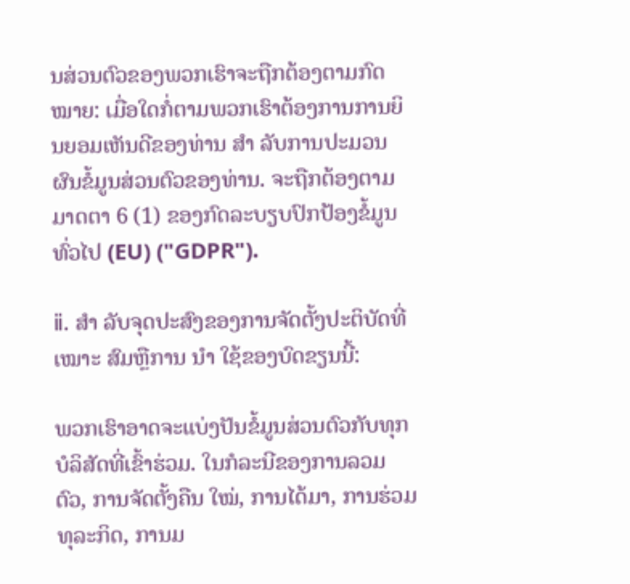ນສ່ວນຕົວຂອງພວກເຮົາຈະຖືກຕ້ອງຕາມກົດ ໝາຍ: ເມື່ອໃດກໍ່ຕາມພວກເຮົາຕ້ອງການການຍິນຍອມເຫັນດີຂອງທ່ານ ສຳ ລັບການປະມວນຜົນຂໍ້ມູນສ່ວນຕົວຂອງທ່ານ. ຈະຖືກຕ້ອງຕາມມາດຕາ 6 (1) ຂອງກົດລະບຽບປົກປ້ອງຂໍ້ມູນທົ່ວໄປ (EU) ("GDPR").

ⅱ. ສຳ ລັບຈຸດປະສົງຂອງການຈັດຕັ້ງປະຕິບັດທີ່ ເໝາະ ສົມຫຼືການ ນຳ ໃຊ້ຂອງບົດຂຽນນີ້:

ພວກເຮົາອາດຈະແບ່ງປັນຂໍ້ມູນສ່ວນຕົວກັບທຸກບໍລິສັດທີ່ເຂົ້າຮ່ວມ. ໃນກໍລະນີຂອງການລວມຕົວ, ການຈັດຕັ້ງຄືນ ໃໝ່, ການໄດ້ມາ, ການຮ່ວມທຸລະກິດ, ການມ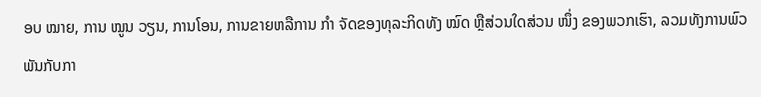ອບ ໝາຍ, ການ ໝູນ ວຽນ, ການໂອນ, ການຂາຍຫລືການ ກຳ ຈັດຂອງທຸລະກິດທັງ ໝົດ ຫຼືສ່ວນໃດສ່ວນ ໜຶ່ງ ຂອງພວກເຮົາ, ລວມທັງການພົວພັນກັບກາ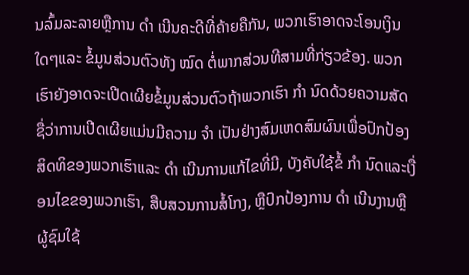ນລົ້ມລະລາຍຫຼືການ ດຳ ເນີນຄະດີທີ່ຄ້າຍຄືກັນ, ພວກເຮົາອາດຈະໂອນເງິນໃດໆແລະ ຂໍ້ມູນສ່ວນຕົວທັງ ໝົດ ຕໍ່ພາກສ່ວນທີສາມທີ່ກ່ຽວຂ້ອງ. ພວກເຮົາຍັງອາດຈະເປີດເຜີຍຂໍ້ມູນສ່ວນຕົວຖ້າພວກເຮົາ ກຳ ນົດດ້ວຍຄວາມສັດຊື່ວ່າການເປີດເຜີຍແມ່ນມີຄວາມ ຈຳ ເປັນຢ່າງສົມເຫດສົມຜົນເພື່ອປົກປ້ອງສິດທິຂອງພວກເຮົາແລະ ດຳ ເນີນການແກ້ໄຂທີ່ມີ, ບັງຄັບໃຊ້ຂໍ້ ກຳ ນົດແລະເງື່ອນໄຂຂອງພວກເຮົາ, ສືບສວນການສໍ້ໂກງ, ຫຼືປົກປ້ອງການ ດຳ ເນີນງານຫຼືຜູ້ຊົມໃຊ້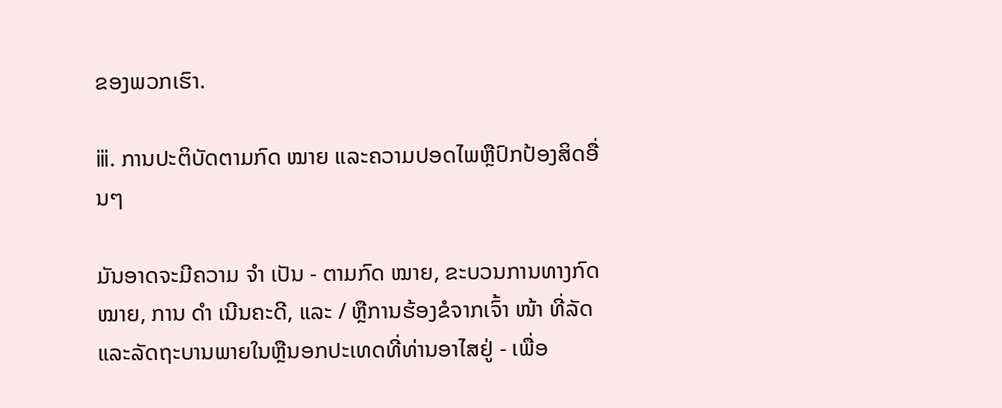ຂອງພວກເຮົາ.

ⅲ. ການປະຕິບັດຕາມກົດ ໝາຍ ແລະຄວາມປອດໄພຫຼືປົກປ້ອງສິດອື່ນໆ

ມັນອາດຈະມີຄວາມ ຈຳ ເປັນ - ຕາມກົດ ໝາຍ, ຂະບວນການທາງກົດ ໝາຍ, ການ ດຳ ເນີນຄະດີ, ແລະ / ຫຼືການຮ້ອງຂໍຈາກເຈົ້າ ໜ້າ ທີ່ລັດແລະລັດຖະບານພາຍໃນຫຼືນອກປະເທດທີ່ທ່ານອາໄສຢູ່ - ເພື່ອ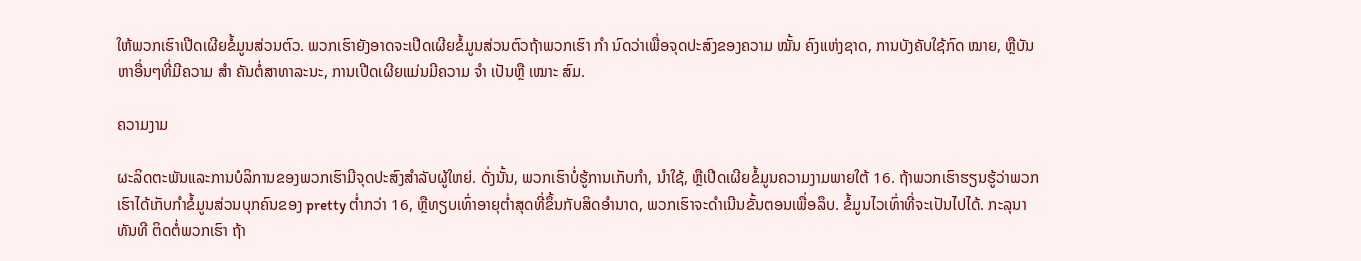ໃຫ້ພວກເຮົາເປີດເຜີຍຂໍ້ມູນສ່ວນຕົວ. ພວກເຮົາຍັງອາດຈະເປີດເຜີຍຂໍ້ມູນສ່ວນຕົວຖ້າພວກເຮົາ ກຳ ນົດວ່າເພື່ອຈຸດປະສົງຂອງຄວາມ ໝັ້ນ ຄົງແຫ່ງຊາດ, ການບັງຄັບໃຊ້ກົດ ໝາຍ, ຫຼືບັນຫາອື່ນໆທີ່ມີຄວາມ ສຳ ຄັນຕໍ່ສາທາລະນະ, ການເປີດເຜີຍແມ່ນມີຄວາມ ຈຳ ເປັນຫຼື ເໝາະ ສົມ.

ຄວາມງາມ

ຜະລິດຕະພັນແລະການບໍລິການຂອງພວກເຮົາມີຈຸດປະສົງສໍາລັບຜູ້ໃຫຍ່. ດັ່ງນັ້ນ, ພວກເຮົາບໍ່ຮູ້ການເກັບກໍາ, ນໍາໃຊ້, ຫຼືເປີດເຜີຍຂໍ້ມູນຄວາມງາມພາຍໃຕ້ 16. ຖ້າພວກເຮົາຮຽນຮູ້ວ່າພວກເຮົາໄດ້ເກັບກໍາຂໍ້ມູນສ່ວນບຸກຄົນຂອງ pretty ຕ່ຳກວ່າ 16, ຫຼືທຽບເທົ່າອາຍຸຕໍ່າສຸດທີ່ຂຶ້ນກັບສິດອໍານາດ, ພວກເຮົາຈະດໍາເນີນຂັ້ນຕອນເພື່ອລຶບ. ຂໍ້ມູນໄວເທົ່າທີ່ຈະເປັນໄປໄດ້. ກະລຸນາທັນທີ ຕິດຕໍ່ພວກເຮົາ ຖ້າ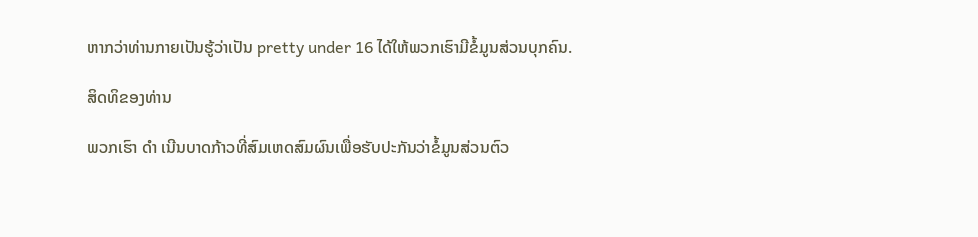ຫາກວ່າທ່ານກາຍເປັນຮູ້ວ່າເປັນ pretty under 16 ໄດ້ໃຫ້ພວກເຮົາມີຂໍ້ມູນສ່ວນບຸກຄົນ.

ສິດທິຂອງທ່ານ

ພວກເຮົາ ດຳ ເນີນບາດກ້າວທີ່ສົມເຫດສົມຜົນເພື່ອຮັບປະກັນວ່າຂໍ້ມູນສ່ວນຕົວ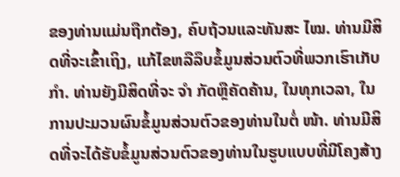ຂອງທ່ານແມ່ນຖືກຕ້ອງ, ຄົບຖ້ວນແລະທັນສະ ໄໝ. ທ່ານມີສິດທີ່ຈະເຂົ້າເຖິງ, ແກ້ໄຂຫລືລຶບຂໍ້ມູນສ່ວນຕົວທີ່ພວກເຮົາເກັບ ກຳ. ທ່ານຍັງມີສິດທີ່ຈະ ຈຳ ກັດຫຼືຄັດຄ້ານ, ໃນທຸກເວລາ, ໃນການປະມວນຜົນຂໍ້ມູນສ່ວນຕົວຂອງທ່ານໃນຕໍ່ ໜ້າ. ທ່ານມີສິດທີ່ຈະໄດ້ຮັບຂໍ້ມູນສ່ວນຕົວຂອງທ່ານໃນຮູບແບບທີ່ມີໂຄງສ້າງ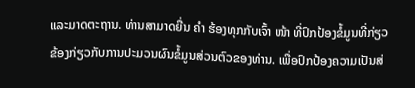ແລະມາດຕະຖານ. ທ່ານສາມາດຍື່ນ ຄຳ ຮ້ອງທຸກກັບເຈົ້າ ໜ້າ ທີ່ປົກປ້ອງຂໍ້ມູນທີ່ກ່ຽວຂ້ອງກ່ຽວກັບການປະມວນຜົນຂໍ້ມູນສ່ວນຕົວຂອງທ່ານ. ເພື່ອປົກປ້ອງຄວາມເປັນສ່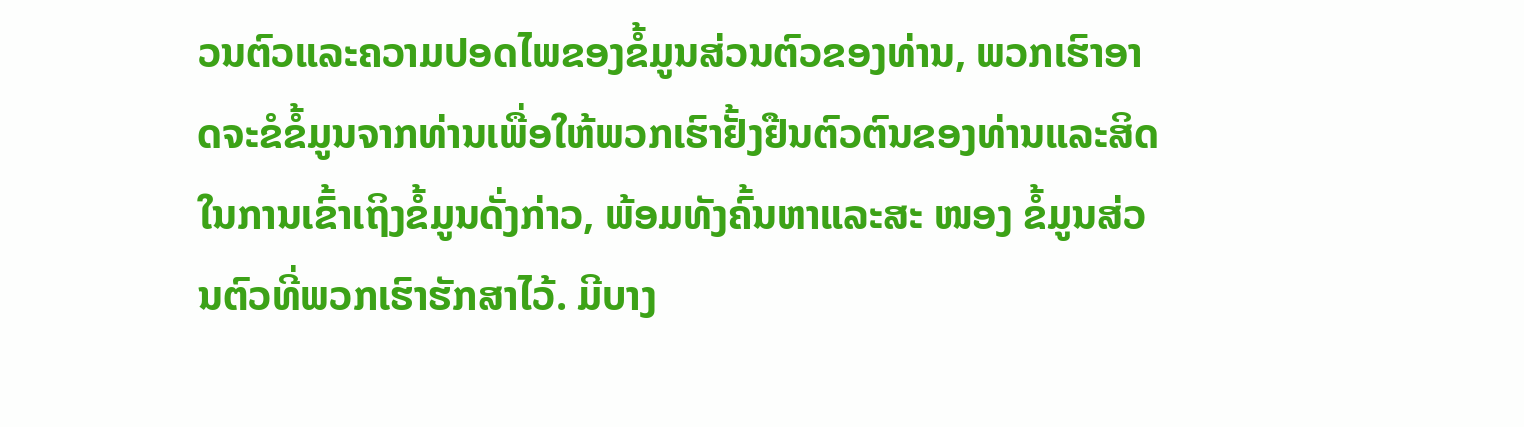ວນຕົວແລະຄວາມປອດໄພຂອງຂໍ້ມູນສ່ວນຕົວຂອງທ່ານ, ພວກເຮົາອາດຈະຂໍຂໍ້ມູນຈາກທ່ານເພື່ອໃຫ້ພວກເຮົາຢັ້ງຢືນຕົວຕົນຂອງທ່ານແລະສິດໃນການເຂົ້າເຖິງຂໍ້ມູນດັ່ງກ່າວ, ພ້ອມທັງຄົ້ນຫາແລະສະ ໜອງ ຂໍ້ມູນສ່ວນຕົວທີ່ພວກເຮົາຮັກສາໄວ້. ມີບາງ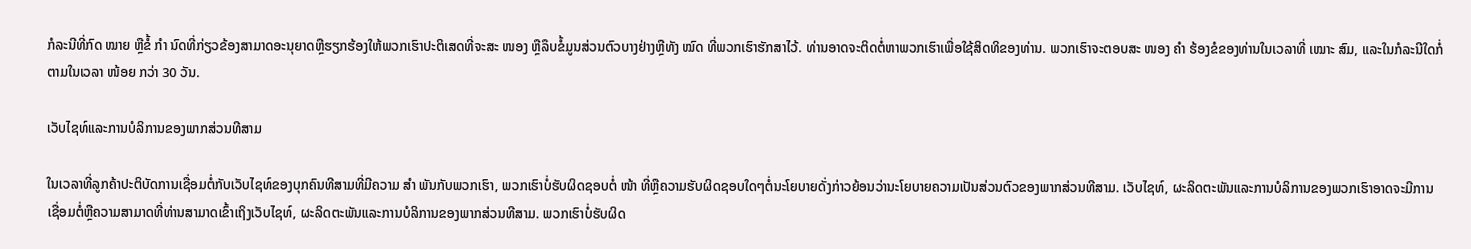ກໍລະນີທີ່ກົດ ໝາຍ ຫຼືຂໍ້ ກຳ ນົດທີ່ກ່ຽວຂ້ອງສາມາດອະນຸຍາດຫຼືຮຽກຮ້ອງໃຫ້ພວກເຮົາປະຕິເສດທີ່ຈະສະ ໜອງ ຫຼືລຶບຂໍ້ມູນສ່ວນຕົວບາງຢ່າງຫຼືທັງ ໝົດ ທີ່ພວກເຮົາຮັກສາໄວ້. ທ່ານອາດຈະຕິດຕໍ່ຫາພວກເຮົາເພື່ອໃຊ້ສິດທິຂອງທ່ານ. ພວກເຮົາຈະຕອບສະ ໜອງ ຄຳ ຮ້ອງຂໍຂອງທ່ານໃນເວລາທີ່ ເໝາະ ສົມ, ແລະໃນກໍລະນີໃດກໍ່ຕາມໃນເວລາ ໜ້ອຍ ກວ່າ 30 ວັນ.

ເວັບໄຊທ໌ແລະການບໍລິການຂອງພາກສ່ວນທີສາມ

ໃນເວລາທີ່ລູກຄ້າປະຕິບັດການເຊື່ອມຕໍ່ກັບເວັບໄຊທ໌ຂອງບຸກຄົນທີສາມທີ່ມີຄວາມ ສຳ ພັນກັບພວກເຮົາ, ພວກເຮົາບໍ່ຮັບຜິດຊອບຕໍ່ ໜ້າ ທີ່ຫຼືຄວາມຮັບຜິດຊອບໃດໆຕໍ່ນະໂຍບາຍດັ່ງກ່າວຍ້ອນວ່ານະໂຍບາຍຄວາມເປັນສ່ວນຕົວຂອງພາກສ່ວນທີສາມ. ເວັບໄຊທ໌, ຜະລິດຕະພັນແລະການບໍລິການຂອງພວກເຮົາອາດຈະມີການເຊື່ອມຕໍ່ຫຼືຄວາມສາມາດທີ່ທ່ານສາມາດເຂົ້າເຖິງເວັບໄຊທ໌, ຜະລິດຕະພັນແລະການບໍລິການຂອງພາກສ່ວນທີສາມ. ພວກເຮົາບໍ່ຮັບຜິດ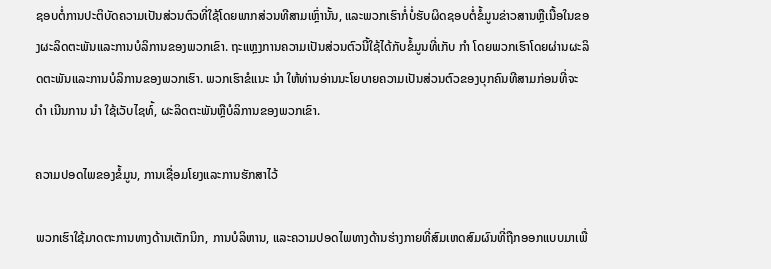ຊອບຕໍ່ການປະຕິບັດຄວາມເປັນສ່ວນຕົວທີ່ໃຊ້ໂດຍພາກສ່ວນທີສາມເຫຼົ່ານັ້ນ, ແລະພວກເຮົາກໍ່ບໍ່ຮັບຜິດຊອບຕໍ່ຂໍ້ມູນຂ່າວສານຫຼືເນື້ອໃນຂອງຜະລິດຕະພັນແລະການບໍລິການຂອງພວກເຂົາ. ຖະແຫຼງການຄວາມເປັນສ່ວນຕົວນີ້ໃຊ້ໄດ້ກັບຂໍ້ມູນທີ່ເກັບ ກຳ ໂດຍພວກເຮົາໂດຍຜ່ານຜະລິດຕະພັນແລະການບໍລິການຂອງພວກເຮົາ. ພວກເຮົາຂໍແນະ ນຳ ໃຫ້ທ່ານອ່ານນະໂຍບາຍຄວາມເປັນສ່ວນຕົວຂອງບຸກຄົນທີສາມກ່ອນທີ່ຈະ ດຳ ເນີນການ ນຳ ໃຊ້ເວັບໄຊທ໌້, ຜະລິດຕະພັນຫຼືບໍລິການຂອງພວກເຂົາ.

ຄວາມປອດໄພຂອງຂໍ້ມູນ, ການເຊື່ອມໂຍງແລະການຮັກສາໄວ້

ພວກເຮົາໃຊ້ມາດຕະການທາງດ້ານເຕັກນິກ, ການບໍລິຫານ, ແລະຄວາມປອດໄພທາງດ້ານຮ່າງກາຍທີ່ສົມເຫດສົມຜົນທີ່ຖືກອອກແບບມາເພື່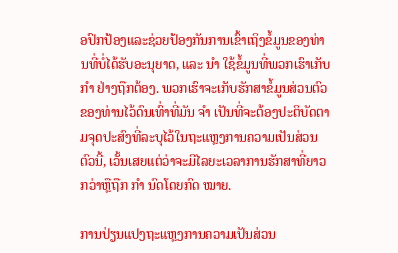ອປົກປ້ອງແລະຊ່ວຍປ້ອງກັນການເຂົ້າເຖິງຂໍ້ມູນຂອງທ່ານທີ່ບໍ່ໄດ້ຮັບອະນຸຍາດ, ແລະ ນຳ ໃຊ້ຂໍ້ມູນທີ່ພວກເຮົາເກັບ ກຳ ຢ່າງຖືກຕ້ອງ. ພວກເຮົາຈະເກັບຮັກສາຂໍ້ມູນສ່ວນຕົວຂອງທ່ານໄວ້ດົນເທົ່າທີ່ມັນ ຈຳ ເປັນທີ່ຈະຕ້ອງປະຕິບັດຕາມຈຸດປະສົງທີ່ລະບຸໄວ້ໃນຖະແຫຼງການຄວາມເປັນສ່ວນຕົວນີ້, ເວັ້ນເສຍແຕ່ວ່າຈະມີໄລຍະເວລາການຮັກສາທີ່ຍາວກວ່າຫຼືຖືກ ກຳ ນົດໂດຍກົດ ໝາຍ.

ການປ່ຽນແປງຖະແຫຼງການຄວາມເປັນສ່ວນ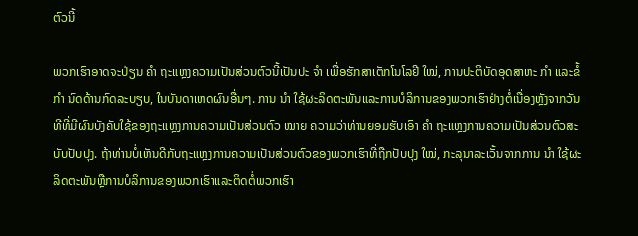ຕົວນີ້

ພວກເຮົາອາດຈະປ່ຽນ ຄຳ ຖະແຫຼງຄວາມເປັນສ່ວນຕົວນີ້ເປັນປະ ຈຳ ເພື່ອຮັກສາເຕັກໂນໂລຢີ ໃໝ່, ການປະຕິບັດອຸດສາຫະ ກຳ ແລະຂໍ້ ກຳ ນົດດ້ານກົດລະບຽບ, ໃນບັນດາເຫດຜົນອື່ນໆ. ການ ນຳ ໃຊ້ຜະລິດຕະພັນແລະການບໍລິການຂອງພວກເຮົາຢ່າງຕໍ່ເນື່ອງຫຼັງຈາກວັນທີທີ່ມີຜົນບັງຄັບໃຊ້ຂອງຖະແຫຼງການຄວາມເປັນສ່ວນຕົວ ໝາຍ ຄວາມວ່າທ່ານຍອມຮັບເອົາ ຄຳ ຖະແຫຼງການຄວາມເປັນສ່ວນຕົວສະບັບປັບປຸງ. ຖ້າທ່ານບໍ່ເຫັນດີກັບຖະແຫຼງການຄວາມເປັນສ່ວນຕົວຂອງພວກເຮົາທີ່ຖືກປັບປຸງ ໃໝ່, ກະລຸນາລະເວັ້ນຈາກການ ນຳ ໃຊ້ຜະລິດຕະພັນຫຼືການບໍລິການຂອງພວກເຮົາແລະຕິດຕໍ່ພວກເຮົາ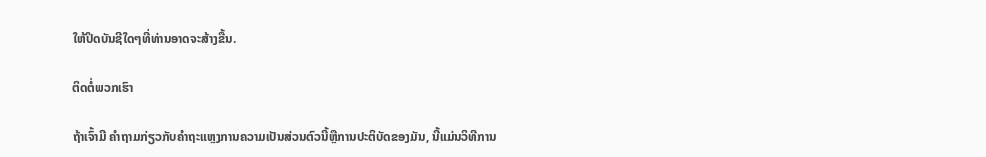ໃຫ້ປິດບັນຊີໃດໆທີ່ທ່ານອາດຈະສ້າງຂື້ນ.

ຕິດຕໍ່ພວກເຮົາ

ຖ້າເຈົ້າມີ ຄໍາຖາມກ່ຽວກັບຄໍາຖະແຫຼງການຄວາມເປັນສ່ວນຕົວນີ້ຫຼືການປະຕິບັດຂອງມັນ, ນີ້ແມ່ນວິທີການ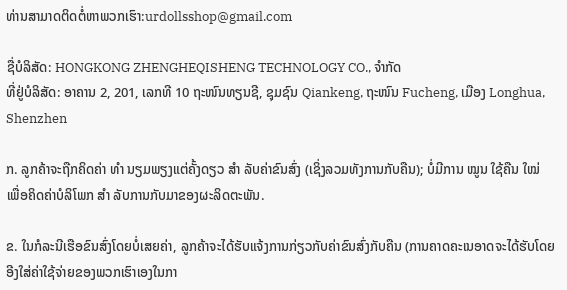ທ່ານສາມາດຕິດຕໍ່ຫາພວກເຮົາ:urdollsshop@gmail.com

ຊື່ບໍລິສັດ: HONGKONG ZHENGHEQISHENG TECHNOLOGY CO., ຈໍາກັດ
ທີ່ຢູ່ບໍລິສັດ: ອາຄານ 2, 201, ເລກທີ 10 ຖະໜົນທຽນຊີ, ຊຸມຊົນ Qiankeng, ຖະໜົນ Fucheng, ເມືອງ Longhua, Shenzhen

ກ. ລູກຄ້າຈະຖືກຄິດຄ່າ ທຳ ນຽມພຽງແຕ່ຄັ້ງດຽວ ສຳ ລັບຄ່າຂົນສົ່ງ (ເຊິ່ງລວມທັງການກັບຄືນ); ບໍ່ມີການ ໝູນ ໃຊ້ຄືນ ໃໝ່ ເພື່ອຄິດຄ່າບໍລິໂພກ ສຳ ລັບການກັບມາຂອງຜະລິດຕະພັນ.

ຂ. ໃນກໍລະນີເຮືອຂົນສົ່ງໂດຍບໍ່ເສຍຄ່າ, ລູກຄ້າຈະໄດ້ຮັບແຈ້ງການກ່ຽວກັບຄ່າຂົນສົ່ງກັບຄືນ (ການຄາດຄະເນອາດຈະໄດ້ຮັບໂດຍອີງໃສ່ຄ່າໃຊ້ຈ່າຍຂອງພວກເຮົາເອງໃນກາ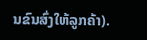ນຂົນສົ່ງໃຫ້ລູກຄ້າ).